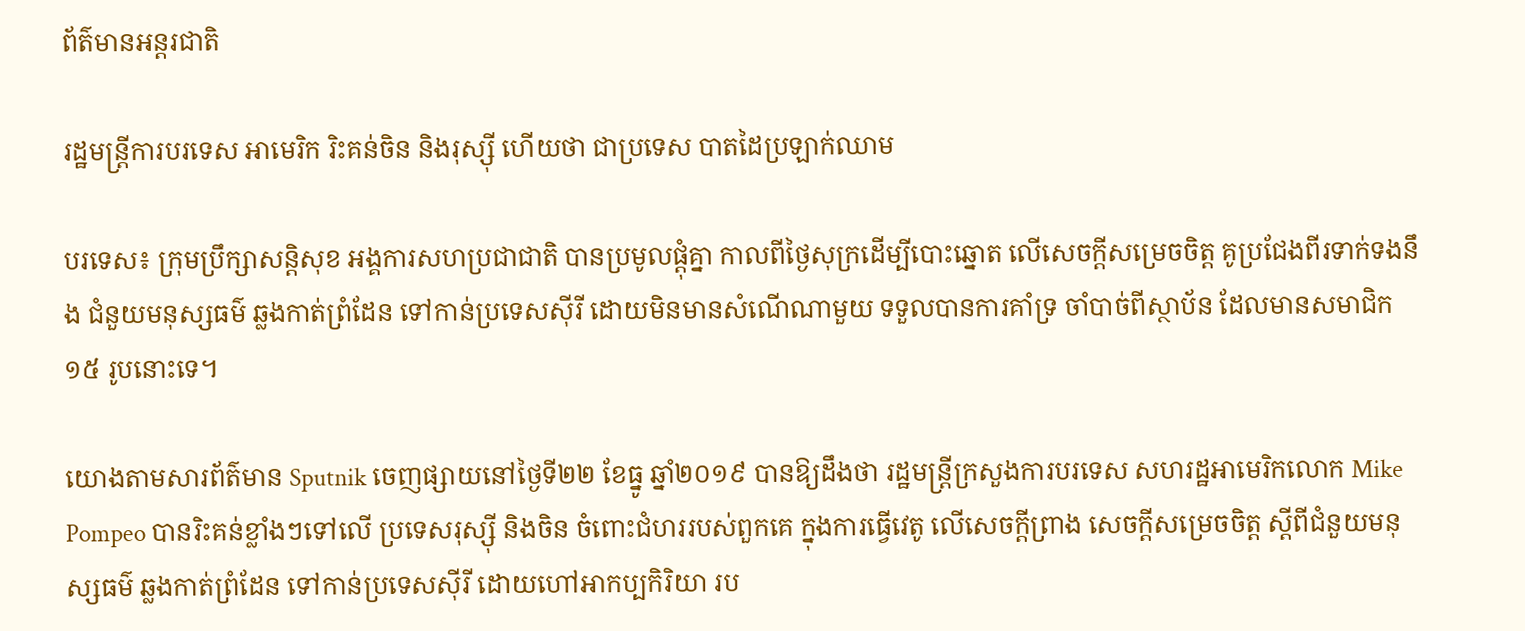ព័ត៌មានអន្តរជាតិ

រដ្ឋមន្រ្តីការបរទេស អាមេរិក រិះគន់ចិន និងរុស្ស៊ី ហើយថា ជាប្រទេស បាតដៃប្រឡាក់ឈាម

បរទេស៖ ក្រុមប្រឹក្សាសន្តិសុខ អង្គការសហប្រជាជាតិ បានប្រមូលផ្តុំគ្នា កាលពីថ្ងៃសុក្រដើម្បីបោះឆ្នោត លើសេចក្តីសម្រេចចិត្ត គូប្រជែងពីរទាក់ទងនឹង ជំនួយមនុស្សធម៌ ឆ្លងកាត់ព្រំដែន ទៅកាន់ប្រទេសស៊ីរី ដោយមិនមានសំណើណាមួយ ទទួលបានការគាំទ្រ ចាំបាច់ពីស្ថាប័ន ដែលមានសមាជិក ១៥ រូបនោះទេ។

យោងតាមសារព័ត៌មាន Sputnik ចេញផ្សាយនៅថ្ងៃទី២២ ខែធ្នូ ឆ្នាំ២០១៩ បានឱ្យដឹងថា រដ្ឋមន្រ្តីក្រសួងការបរទេស សហរដ្ឋអាមេរិកលោក Mike Pompeo បានរិះគន់ខ្លាំងៗទៅលើ ប្រទេសរុស្ស៊ី និងចិន ចំពោះជំហររបស់ពួកគេ ក្នុងការធ្វើវេតូ លើសេចក្តីព្រាង សេចក្តីសម្រេចចិត្ត ស្តីពីជំនួយមនុស្សធម៌ ឆ្លងកាត់ព្រំដែន ទៅកាន់ប្រទេសស៊ីរី ដោយហៅអាកប្បកិរិយា រប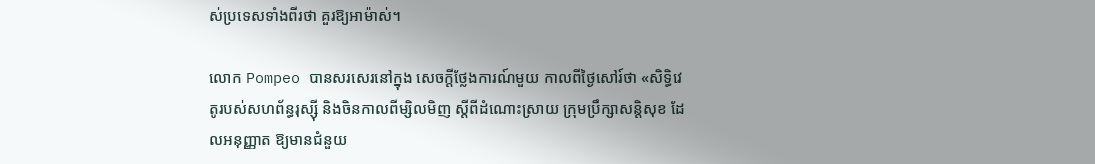ស់ប្រទេសទាំងពីរថា គួរឱ្យអាម៉ាស់។

លោក Pompeo បានសរសេរនៅក្នុង សេចក្តីថ្លែងការណ៍មួយ កាលពីថ្ងៃសៅរ៍ថា «សិទ្ធិវេតូរបស់សហព័ន្ធរុស្ស៊ី និងចិនកាលពីម្សិលមិញ ស្តីពីដំណោះស្រាយ ក្រុមប្រឹក្សាសន្តិសុខ ដែលអនុញ្ញាត ឱ្យមានជំនួយ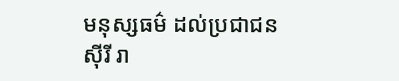មនុស្សធម៌ ដល់ប្រជាជនស៊ីរី រា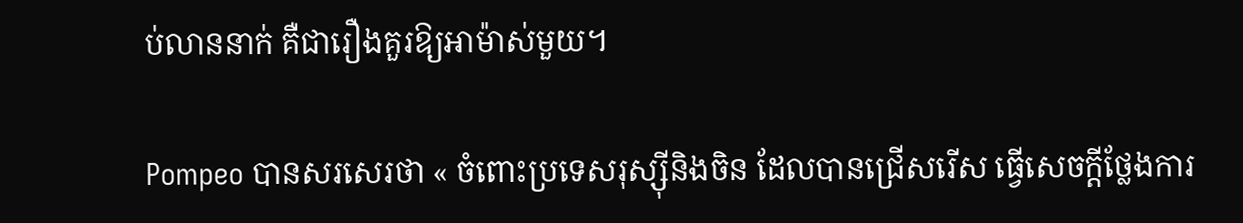ប់លាននាក់ គឺជារឿងគួរឱ្យអាម៉ាស់មួយ។

Pompeo បានសរសេរថា « ចំពោះប្រទេសរុស្ស៊ីនិងចិន ដែលបានជ្រើសរើស ធ្វើសេចក្តីថ្លែងការ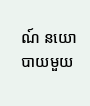ណ៍ នយោបាយមួយ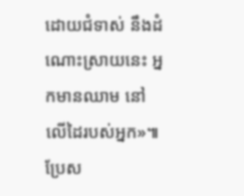ដោយជំទាស់ នឹងដំណោះស្រាយនេះ អ្នកមានឈាម នៅលើដៃរបស់អ្នក»៕
ប្រែស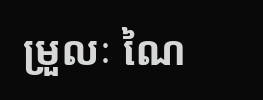ម្រួលៈ ណៃ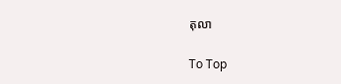តុលា

To Top